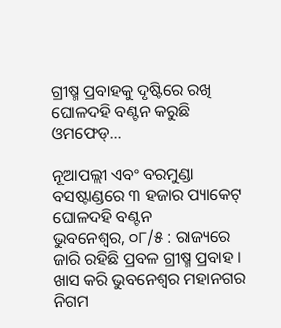ଗ୍ରୀଷ୍ମ ପ୍ରବାହକୁ ଦୃଷ୍ଟିରେ ରଖି ଘୋଳଦହି ବଣ୍ଟନ କରୁଛି ଓମଫେଡ୍…

ନୂଆପଲ୍ଲୀ ଏବଂ ବରମୁଣ୍ଡା ବସଷ୍ଟାଣ୍ଡରେ ୩ ହଜାର ପ୍ୟାକେଟ୍ ଘୋଳଦହି ବଣ୍ଟନ
ଭୁବନେଶ୍ୱର, ୦୮/୫ : ରାଜ୍ୟରେ ଜାରି ରହିଛି ପ୍ରବଳ ଗ୍ରୀଷ୍ମ ପ୍ରବାହ । ଖାସ କରି ଭୁବନେଶ୍ୱର ମହାନଗର ନିଗମ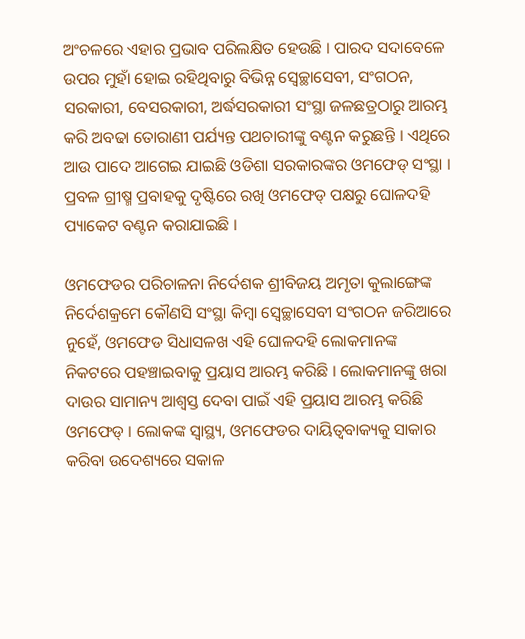ଅଂଚଳରେ ଏହାର ପ୍ରଭାବ ପରିଲକ୍ଷିତ ହେଉଛି । ପାରଦ ସଦାବେଳେ ଉପର ମୁହାଁ ହୋଇ ରହିଥିବାରୁ ବିଭିନ୍ନ ସ୍ୱେଚ୍ଛାସେବୀ, ସଂଗଠନ, ସରକାରୀ, ବେସରକାରୀ, ଅର୍ଦ୍ଧସରକାରୀ ସଂସ୍ଥା ଜଳଛତ୍ରଠାରୁ ଆରମ୍ଭ କରି ଅବଢା ତୋରାଣୀ ପର୍ଯ୍ୟନ୍ତ ପଥଚାରୀଙ୍କୁ ବଣ୍ଟନ କରୁଛନ୍ତି । ଏଥିରେ ଆଉ ପାଦେ ଆଗେଇ ଯାଇଛି ଓଡିଶା ସରକାରଙ୍କର ଓମଫେଡ୍ ସଂସ୍ଥା । ପ୍ରବଳ ଗ୍ରୀଷ୍ମ ପ୍ରବାହକୁ ଦୃଷ୍ଟିରେ ରଖି ଓମଫେଡ୍ ପକ୍ଷରୁ ଘୋଳଦହି ପ୍ୟାକେଟ ବଣ୍ଟନ କରାଯାଇଛି ।

ଓମଫେଡର ପରିଚାଳନା ନିର୍ଦେଶକ ଶ୍ରୀବିଜୟ ଅମୃତା କୁଲାଙ୍ଗେଙ୍କ ନିର୍ଦେଶକ୍ରମେ କୌଣସି ସଂସ୍ଥା କିମ୍ବା ସ୍ୱେଚ୍ଛାସେବୀ ସଂଗଠନ ଜରିଆରେ ନୁହେଁ, ଓମଫେଡ ସିଧାସଳଖ ଏହି ଘୋଳଦହି ଲୋକମାନଙ୍କ ନିକଟରେ ପହଞ୍ଚାଇବାକୁ ପ୍ରୟାସ ଆରମ୍ଭ କରିଛି । ଲୋକମାନଙ୍କୁ ଖରା ଦାଉର ସାମାନ୍ୟ ଆଶ୍ୱସ୍ତ ଦେବା ପାଇଁ ଏହି ପ୍ରୟାସ ଆରମ୍ଭ କରିଛି ଓମଫେଡ୍ । ଲୋକଙ୍କ ସ୍ୱାସ୍ଥ୍ୟ, ଓମଫେଡର ଦାୟିତ୍ୱବାକ୍ୟକୁ ସାକାର କରିବା ଉଦେଶ୍ୟରେ ସକାଳ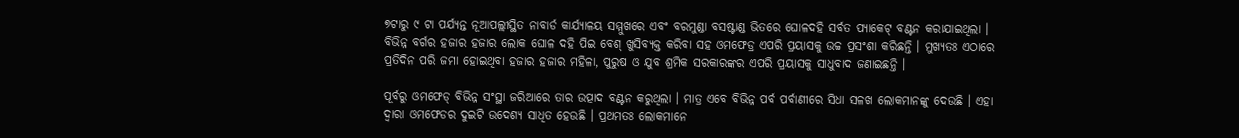୭ଟାରୁ ୯ ଟା ପର୍ଯ୍ୟନ୍ତ ନୂଆପଲ୍ଲୀସ୍ଥିତ ନାବାର୍ଡ କାର୍ଯ୍ୟାଳୟ ସମ୍ମୁଖରେ ଏବଂ ବରମୁଣ୍ଡା ବସଷ୍ଟାଣ୍ଡ ଭିତରେ ଘୋଳଦହି ସର୍ବତ ପ୍ୟାକେଟ୍ ବଣ୍ଟନ କରାଯାଇଥିଲା । ବିଭିନ୍ନ ବର୍ଗର ହଜାର ହଜାର ଲୋକ ଘୋଳ ଦହି ପିଇ ବେଶ୍ ଖୁସିବ୍ୟକ୍ତ କରିବା ସହ ଓମଫେଡ୍ର ଏପରି ପ୍ରୟାସକୁ ଉଚ୍ଚ ପ୍ରସଂଶା କରିଛନ୍ତି । ମୁଖ୍ୟତଃ ଏଠାରେ ପ୍ରତିଦିନ ପରି ଜମା ହୋଇଥିବା ହଜାର ହଜାର ମହିଳା, ପୁରୁଷ ଓ ଯୁବ ଶ୍ରମିକ ସରକାରଙ୍କର ଏପରି ପ୍ରୟାସକୁ ସାଧୁବାଦ ଜଣାଇଛନ୍ତି ।

ପୂର୍ବରୁ ଓମଫେଡ୍ ବିଭିନ୍ନ ସଂସ୍ଥା ଜରିଆରେ ତାର ଉତ୍ପାଦ ବଣ୍ଟନ କରୁଥିଲା । ମାତ୍ର ଏବେ ବିଭିନ୍ନ ପର୍ବ ପର୍ବାଣୀରେ ସିଧା ସଳଖ ଲୋକମାନଙ୍କୁ ଦେଉଛି । ଏହା ଦ୍ୱାରା ଓମଫେଡର ଦୁଇଟି ଉଦେଶ୍ୟ ସାଧିତ ହେଉଛି । ପ୍ରଥମତଃ ଲୋକମାନେ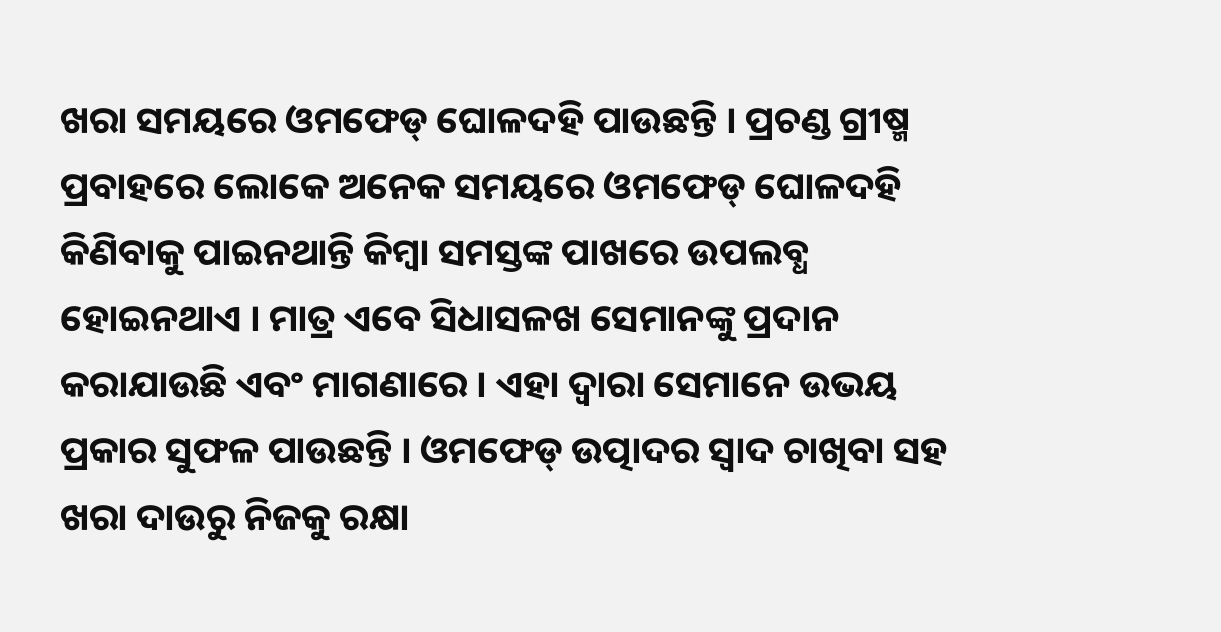ଖରା ସମୟରେ ଓମଫେଡ୍ ଘୋଳଦହି ପାଉଛନ୍ତି । ପ୍ରଚଣ୍ଡ ଗ୍ରୀଷ୍ମ ପ୍ରବାହରେ ଲୋକେ ଅନେକ ସମୟରେ ଓମଫେଡ୍ ଘୋଳଦହି କିଣିବାକୁ ପାଇନଥାନ୍ତି କିମ୍ବା ସମସ୍ତଙ୍କ ପାଖରେ ଉପଲବ୍ଧ ହୋଇନଥାଏ । ମାତ୍ର ଏବେ ସିଧାସଳଖ ସେମାନଙ୍କୁ ପ୍ରଦାନ କରାଯାଉଛି ଏବଂ ମାଗଣାରେ । ଏହା ଦ୍ୱାରା ସେମାନେ ଉଭୟ ପ୍ରକାର ସୁଫଳ ପାଉଛନ୍ତି । ଓମଫେଡ୍ ଉତ୍ପାଦର ସ୍ୱାଦ ଚାଖିବା ସହ ଖରା ଦାଉରୁ ନିଜକୁ ରକ୍ଷା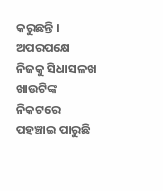କରୁଛନ୍ତି । ଅପରପକ୍ଷେ ନିଜକୁ ସିଧାସଳଖ ଖାଉଟିଙ୍କ ନିକଟରେ ପହଞ୍ଚାଇ ପାରୁଛି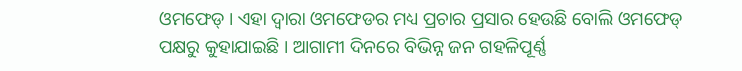ଓମଫେଡ୍ । ଏହା ଦ୍ୱାରା ଓମଫେଡର ମଧ୍ୟ ପ୍ରଚାର ପ୍ରସାର ହେଉଛି ବୋଲି ଓମଫେଡ୍ ପକ୍ଷରୁ କୁହାଯାଇଛି । ଆଗାମୀ ଦିନରେ ବିଭିନ୍ନ ଜନ ଗହଳିପୂର୍ଣ୍ଣ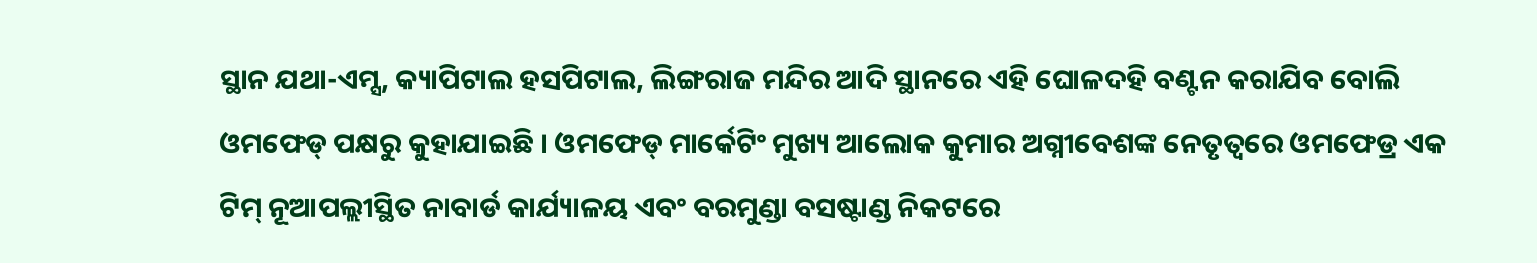ସ୍ଥାନ ଯଥା-ଏମ୍ସ, କ୍ୟାପିଟାଲ ହସପିଟାଲ, ଲିଙ୍ଗରାଜ ମନ୍ଦିର ଆଦି ସ୍ଥାନରେ ଏହି ଘୋଳଦହି ବଣ୍ଟନ କରାଯିବ ବୋଲି ଓମଫେଡ୍ ପକ୍ଷରୁ କୁହାଯାଇଛି । ଓମଫେଡ୍ ମାର୍କେଟିଂ ମୁଖ୍ୟ ଆଲୋକ କୁମାର ଅଗ୍ନୀବେଶଙ୍କ ନେତୃତ୍ୱରେ ଓମଫେଡ୍ର ଏକ ଟିମ୍ ନୂଆପଲ୍ଲୀସ୍ଥିତ ନାବାର୍ଡ କାର୍ଯ୍ୟାଳୟ ଏବଂ ବରମୁଣ୍ଡା ବସଷ୍ଟାଣ୍ଡ ନିକଟରେ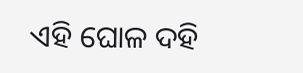ଏହି ଘୋଳ ଦହି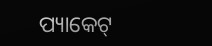ପ୍ୟାକେଟ୍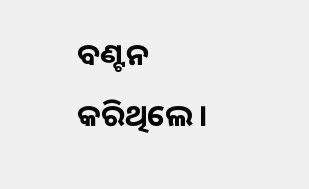ବଣ୍ଟନ କରିଥିଲେ ।